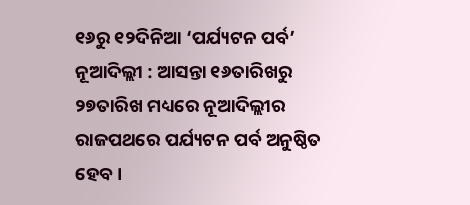୧୬ରୁ ୧୨ଦିନିଆ ‘ପର୍ଯ୍ୟଟନ ପର୍ବ’
ନୂଆଦିଲ୍ଲୀ : ଆସନ୍ତା ୧୬ତାରିଖରୁ ୨୭ତାରିଖ ମଧ୍ୟରେ ନୂଆଦିଲ୍ଲୀର ରାଜପଥରେ ପର୍ଯ୍ୟଟନ ପର୍ବ ଅନୁଷ୍ଠିତ ହେବ।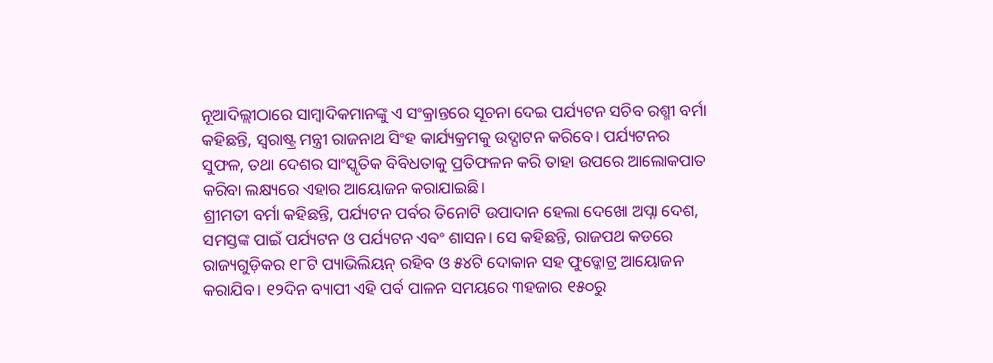ନୂଆଦିଲ୍ଲୀଠାରେ ସାମ୍ବାଦିକମାନଙ୍କୁ ଏ ସଂକ୍ରାନ୍ତରେ ସୂଚନା ଦେଇ ପର୍ଯ୍ୟଟନ ସଚିବ ରଶ୍ମୀ ବର୍ମା କହିଛନ୍ତି, ସ୍ୱରାଷ୍ଟ୍ର ମନ୍ତ୍ରୀ ରାଜନାଥ ସିଂହ କାର୍ଯ୍ୟକ୍ରମକୁ ଉଦ୍ଘାଟନ କରିବେ। ପର୍ଯ୍ୟଟନର ସୁଫଳ, ତଥା ଦେଶର ସାଂସ୍କୃତିକ ବିବିଧତାକୁ ପ୍ରତିଫଳନ କରି ତାହା ଉପରେ ଆଲୋକପାତ କରିବା ଲକ୍ଷ୍ୟରେ ଏହାର ଆୟୋଜନ କରାଯାଇଛି।
ଶ୍ରୀମତୀ ବର୍ମା କହିଛନ୍ତି, ପର୍ଯ୍ୟଟନ ପର୍ବର ତିନୋଟି ଉପାଦାନ ହେଲା ଦେଖୋ ଅପ୍ନା ଦେଶ, ସମସ୍ତଙ୍କ ପାଇଁ ପର୍ଯ୍ୟଟନ ଓ ପର୍ଯ୍ୟଟନ ଏବଂ ଶାସନ। ସେ କହିଛନ୍ତି, ରାଜପଥ କଡରେ ରାଜ୍ୟଗୁଡ଼ିକର ୧୮ଟି ପ୍ୟାଭିଲିୟନ୍ ରହିବ ଓ ୫୪ଟି ଦୋକାନ ସହ ଫୁଡ୍କୋଟ୍ର ଆୟୋଜନ କରାଯିବ। ୧୨ଦିନ ବ୍ୟାପୀ ଏହି ପର୍ବ ପାଳନ ସମୟରେ ୩ହଜାର ୧୫୦ରୁ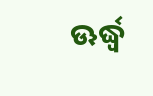ଊର୍ଦ୍ଧ୍ବ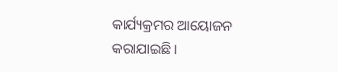କାର୍ଯ୍ୟକ୍ରମର ଆୟୋଜନ କରାଯାଇଛି।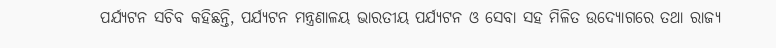ପର୍ଯ୍ୟଟନ ସଚିବ କହିଛନ୍ତି, ପର୍ଯ୍ୟଟନ ମନ୍ତ୍ରଣାଳୟ ଭାରତୀୟ ପର୍ଯ୍ୟଟନ ଓ ସେବା ସହ ମିଳିତ ଉଦ୍ୟୋଗରେ ତଥା ରାଜ୍ୟ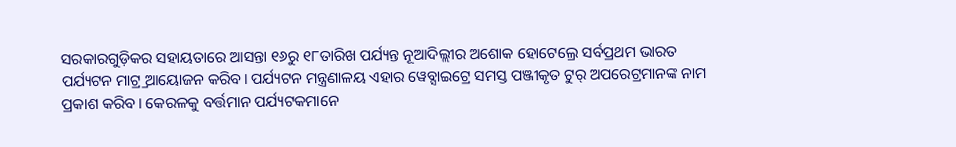ସରକାରଗୁଡ଼ିକର ସହାୟତାରେ ଆସନ୍ତା ୧୬ରୁ ୧୮ତାରିଖ ପର୍ଯ୍ୟନ୍ତ ନୂଆଦିଲ୍ଲୀର ଅଶୋକ ହୋଟେଲ୍ରେ ସର୍ବପ୍ରଥମ ଭାରତ ପର୍ଯ୍ୟଟନ ମାଟ୍ର୍ର ଆୟୋଜନ କରିବ। ପର୍ଯ୍ୟଟନ ମନ୍ତ୍ରଣାଳୟ ଏହାର ୱେବ୍ସାଇଟ୍ରେ ସମସ୍ତ ପଞ୍ଜୀକୃତ ଟୁର୍ ଅପରେଟ୍ରମାନଙ୍କ ନାମ ପ୍ରକାଶ କରିବ। କେରଳକୁ ବର୍ତ୍ତମାନ ପର୍ଯ୍ୟଟକମାନେ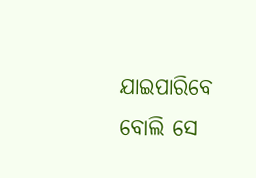ଯାଇପାରିବେ ବୋଲି ସେ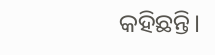କହିଛନ୍ତି।